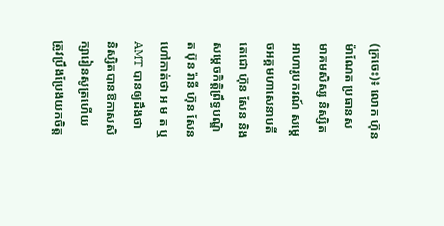(ក្រចេះ)៖ លោក ហ៊ុន ម៉ាណែត ប្រធានសមាគមសិស្ស និស្សិតអាហារូបករណ៍ សម្តេចអគ្គមហាសេនាបតីតេជោ ហ៊ុន សែន និងសម្តេចកិត្តិព្រឹទ្ធបណ្ឌិត ប៊ុន រ៉ានី ហ៊ុន សែន ហៅកាត់ថា អ ម ត ឬ AMT បានឲ្យដឹងថា និស្សិតបានឱកាសសិក្សារៀនសូត្រហើយ ត្រូវប្រឹងប្រែងយកចិត្ត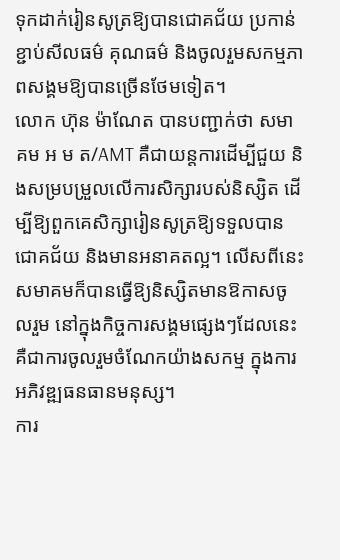ទុកដាក់រៀនសូត្រឱ្យបានជោគជ័យ ប្រកាន់ខ្ជាប់សីលធម៌ គុណធម៌ និងចូលរួមសកម្មភាពសង្គមឱ្យបានច្រើនថែមទៀត។
លោក ហ៊ុន ម៉ាណែត បានបញ្ជាក់ថា សមាគម អ ម ត/AMT គឺជាយន្តការដើម្បីជួយ និងសម្របម្រួលលើការសិក្សារបស់និស្សិត ដើម្បីឱ្យពួកគេសិក្សារៀនសូត្រឱ្យទទួលបានជោគជ័យ និងមានអនាគតល្អ។ លើសពីនេះសមាគមក៏បានធ្វើឱ្យនិស្សិតមានឱកាសចូលរួម នៅក្នុងកិច្ចការសង្គមផ្សេងៗដែលនេះគឺជាការចូលរួមចំណែកយ៉ាងសកម្ម ក្នុងការអភិវឌ្ឍធនធានមនុស្ស។
ការ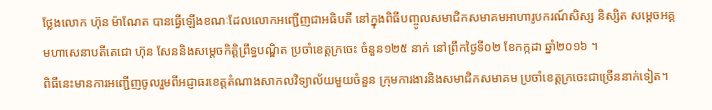ថ្លែងលោក ហ៊ុន ម៉ាណែត បានធ្វើឡើងខណៈដែលលោកអញ្ជើញជាអធិបតី នៅក្នុងពិធីបញ្ចូលសមាជិកសមាគមអាហារូបករណ៍សិស្ស និស្សិត សម្តេចអគ្គមហាសេនាបតីតេជោ ហ៊ុន សែននិងសម្តេចកិត្តិព្រឹទ្ធបណ្ឌិត ប្រចាំខេត្តក្រចេះ ចំនួន១២៥ នាក់ នៅព្រឹកថ្ងៃទី០២ ខែកក្កដា ឆ្នាំ២០១៦ ។
ពិធីនេះមានការអញ្ជើញចូលរួមពីអជ្ញាធរខេត្តតំណាងសាកលវិទ្យាល័យមួយចំនួន ក្រុមការងារនិងសមាជិកសមាគម ប្រចាំខេត្តក្រចេះជាច្រើននាក់ទៀត។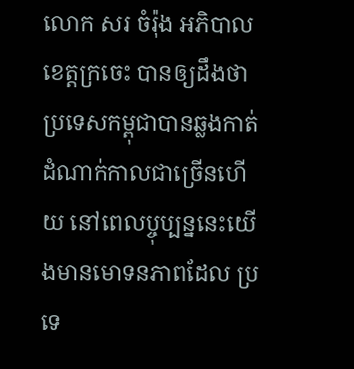លោក សរ ចំរ៉ុង អភិបាលខេត្តក្រចេះ បានឲ្យដឹងថា ប្រទេសកម្ពុជាបានឆ្លងកាត់ដំណាក់កាលជាច្រើនហើយ នៅពេលប្ចុប្បន្ននេះយើងមានមោទនភាពដែល ប្រទេ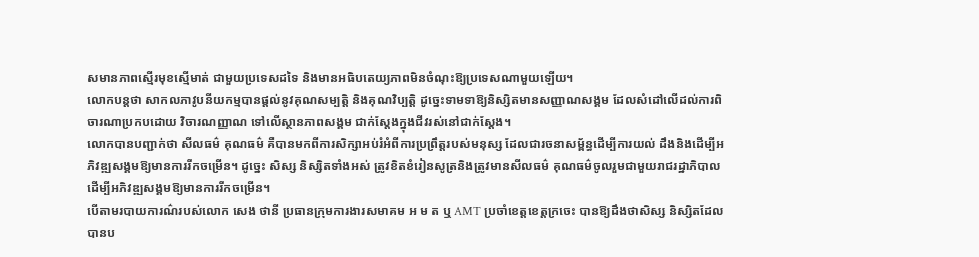សមានភាពស្មើរមុខស្មើមាត់ ជាមួយប្រទេសដទៃ និងមានអធិបតេយ្យភាពមិនចំណុះឱ្យប្រទេសណាមួយឡើយ។
លោកបន្តថា សាកលភាវូបនីយកម្មបានផ្តល់នូវគុណសម្បត្តិ និងគុណវិប្បត្តិ ដូច្នេះទាមទាឱ្យនិស្សិតមានសញ្ញាណសង្គម ដែលសំដៅលើដល់ការពិចារណាប្រកបដោយ វិចារណញ្ញាណ ទៅលើស្ថានភាពសង្គម ជាក់ស្តែងក្នុងជីវរស់នៅជាក់ស្តែង។
លោកបានបញ្ជាក់ថា សីលធម៌ គុណធម៌ គឺបានមកពីការសិក្សាអប់រំអំពីការប្រព្រឹត្តរបស់មនុស្ស ដែលជារចនាសម្ព័ន្ធដើម្បីការយល់ ដឹងនិងដើម្បីអភិវឌ្ឍសង្គមឱ្យមានការរីកចម្រើន។ ដូច្នេះ សិស្ស និស្សិតទាំងអស់ ត្រូវខិតខំរៀនសូត្រនិងត្រូវមានសីលធម៌ គុណធម៌ចូលរួមជាមួយរាជរដ្ឋាភិបាល ដើម្បីអភិវឌ្ឍសង្គមឱ្យមានការរីកចម្រើន។
បើតាមរបាយការណ៌របស់លោក សេង ថានី ប្រធានក្រុមការងារសមាគម អ ម ត ឬ AMT ប្រចាំខេត្តខេត្តក្រចេះ បានឱ្យដឹងថាសិស្ស និស្សិតដែលបានប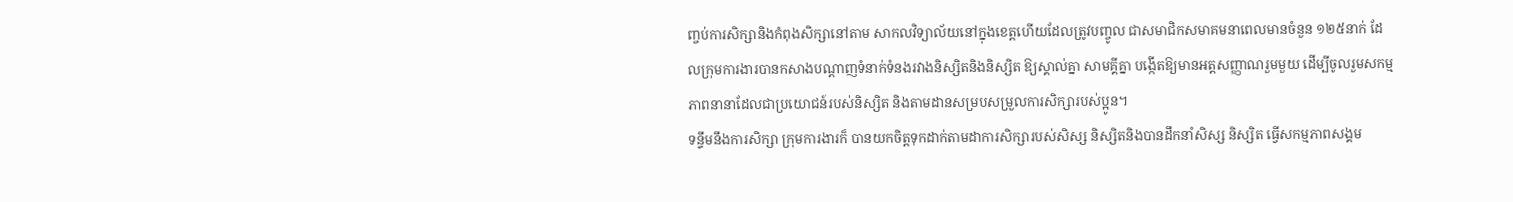ញ្ចប់ការសិក្សានិងកំពុងសិក្សានៅតាម សាកលវិទ្យាល័យនៅក្នុងខេត្តហើយដែលត្រូវបញ្ចូល ជាសមាជិកសមាគមនាពេលមានចំនួន ១២៥នាក់ ដែលក្រុមការងារបានកសាងបណ្តាញទំនាក់ទំនងរវាងនិស្សិតនិងនិស្សិត ឱ្យស្គាល់គ្នា សាមគ្គីគ្នា បង្កើតឱ្យមានអត្តសញ្ញាណរួមមួយ ដើម្បីចូលរួមសកម្មភាពនានាដែលជាប្រយោជន៍របស់និស្សិត និងតាមដានសម្របសម្រួលការសិក្សារបស់ប្អូន។
ទន្ទឹមនឹងការសិក្សា ក្រុមការងារក៏ បានយកចិត្តទុកដាក់តាមដាការសិក្សារបស់សិស្ស និស្សិតនិងបានដឹកនាំសិស្ស និស្សិត ធ្វើសកម្មភាពសង្គម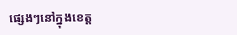ផ្សេងៗនៅក្នុងខេត្ត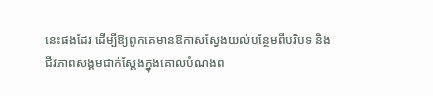នេះផងដែរ ដើម្បីឱ្យពូកគេមានឱកាសស្វែងយល់បន្ថែមពីបរិបទ និងជីវភាពសង្គមជាក់ស្តែងក្នុងគោលបំណងព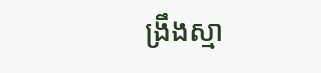ង្រឹងស្មា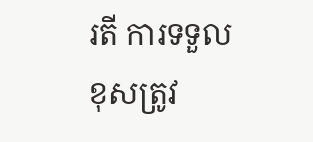រតី ការទទួលខុសត្រូវ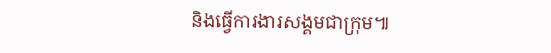និងធ្វើការងារសង្គមជាក្រុម៕